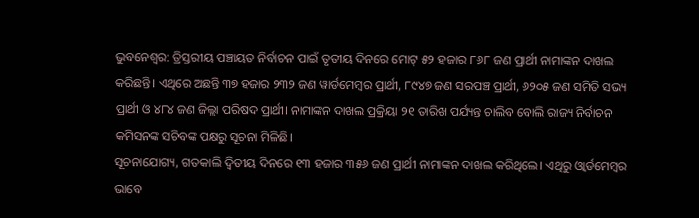ଭୁବନେଶ୍ୱର: ତ୍ରିସ୍ତରୀୟ ପଞ୍ଚାୟତ ନିର୍ବାଚନ ପାଇଁ ତୃତୀୟ ଦିନରେ ମୋଟ୍ ୫୨ ହଜାର ୮୬୮ ଜଣ ପ୍ରାର୍ଥୀ ନାମାଙ୍କନ ଦାଖଲ କରିଛନ୍ତି। ଏଥିରେ ଅଛନ୍ତି ୩୭ ହଜାର ୨୩୨ ଜଣ ୱାର୍ଡମେମ୍ବର ପ୍ରାର୍ଥୀ, ୮୯୪୭ ଜଣ ସରପଞ୍ଚ ପ୍ରାର୍ଥୀ, ୬୨୦୫ ଜଣ ସମିତି ସଭ୍ୟ ପ୍ରାର୍ଥୀ ଓ ୪୮୪ ଜଣ ଜିଲ୍ଲା ପରିଷଦ ପ୍ରାର୍ଥୀ। ନାମାଙ୍କନ ଦାଖଲ ପ୍ରକ୍ରିୟା ୨୧ ତାରିଖ ପର୍ଯ୍ୟନ୍ତ ଚାଲିବ ବୋଲି ରାଜ୍ୟ ନିର୍ବାଚନ କମିସନଙ୍କ ସଚିବଙ୍କ ପକ୍ଷରୁ ସୂଚନା ମିଳିଛି।
ସୂଚନାଯୋଗ୍ୟ, ଗତକାଲି ଦ୍ୱିତୀୟ ଦିନରେ ୧୩ ହଜାର ୩୫୬ ଜଣ ପ୍ରାର୍ଥୀ ନାମାଙ୍କନ ଦାଖଲ କରିଥିଲେ। ଏଥିରୁ ଓ୍ଵାର୍ଡମେମ୍ବର ଭାବେ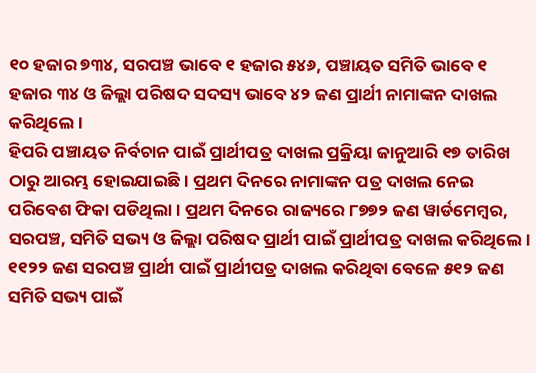୧୦ ହଜାର ୭୩୪, ସରପଞ୍ଚ ଭାବେ ୧ ହଜାର ୫୪୬, ପଞ୍ଚାୟତ ସମିତି ଭାବେ ୧ ହଜାର ୩୪ ଓ ଜିଲ୍ଲା ପରିଷଦ ସଦସ୍ୟ ଭାବେ ୪୨ ଜଣ ପ୍ରାର୍ଥୀ ନାମାଙ୍କନ ଦାଖଲ କରିଥିଲେ।
ହିପରି ପଞ୍ଚାୟତ ନିର୍ବଚାନ ପାଇଁ ପ୍ରାର୍ଥୀପତ୍ର ଦାଖଲ ପ୍ରକ୍ରିୟା ଜାନୁଆରି ୧୭ ତାରିଖ ଠାରୁ ଆରମ୍ଭ ହୋଇଯାଇଛି। ପ୍ରଥମ ଦିନରେ ନାମାଙ୍କନ ପତ୍ର ଦାଖଲ ନେଇ ପରିବେଶ ଫିକା ପଡିଥିଲା। ପ୍ରଥମ ଦିନରେ ରାଜ୍ୟରେ ୮୭୭୨ ଜଣ ୱାର୍ଡମେମ୍ବର, ସରପଞ୍ଚ, ସମିତି ସଭ୍ୟ ଓ ଜିଲ୍ଲା ପରିଷଦ ପ୍ରାର୍ଥୀ ପାଇଁ ପ୍ରାର୍ଥୀପତ୍ର ଦାଖଲ କରିଥିଲେ। ୧୧୨୨ ଜଣ ସରପଞ୍ଚ ପ୍ରାର୍ଥୀ ପାଇଁ ପ୍ରାର୍ଥୀପତ୍ର ଦାଖଲ କରିଥିବା ବେଳେ ୫୧୨ ଜଣ ସମିତି ସଭ୍ୟ ପାଇଁ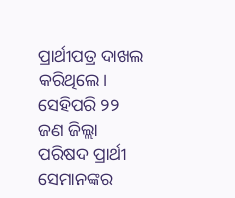ପ୍ରାର୍ଥୀପତ୍ର ଦାଖଲ କରିଥିଲେ। ସେହିପରି ୨୨ ଜଣ ଜିଲ୍ଲା ପରିଷଦ ପ୍ରାର୍ଥୀ ସେମାନଙ୍କର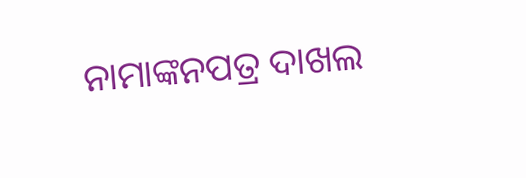ନାମାଙ୍କନପତ୍ର ଦାଖଲ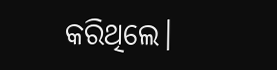କରିଥିଲେ।